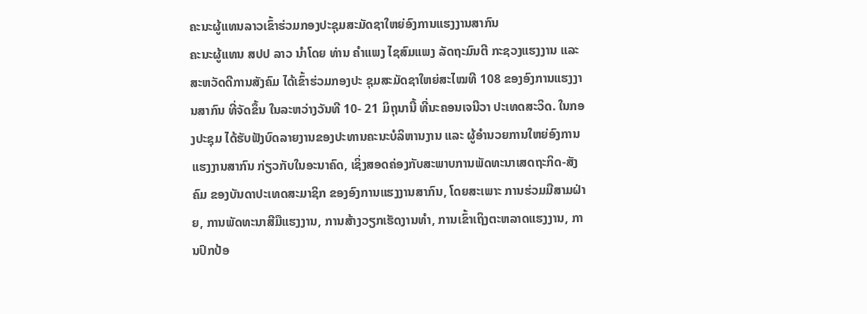ຄະນະຜູ້ແທນລາວເຂົ້າຮ່ວມກອງປະຊຸມສະມັດຊາໃຫຍ່ອົງການແຮງງານສາກົນ
ຄະນະຜູ້ແທນ ສປປ ລາວ ນຳໂດຍ ທ່ານ ຄຳແພງ ໄຊສົມແພງ ລັດຖະມົນຕີ ກະຊວງແຮງງານ ແລະ ສະຫວັດດີການສັງຄົມ ໄດ້ເຂົ້າຮ່ວມກອງປະ ຊຸມສະມັດຊາໃຫຍ່ສະໄໝທີ 108 ຂອງອົງການແຮງງານສາກົນ ທີ່ຈັດຂຶ້ນ ໃນລະຫວ່າງວັນທີ 10- 21 ມິຖຸນານີ້ ທີ່ນະຄອນເຈນີວາ ປະເທດສະວິດ. ໃນກອງປະຊຸມ ໄດ້ຮັບຟັງບົດລາຍງານຂອງປະທານຄະນະບໍລິຫານງານ ແລະ ຜູ້ອຳນວຍການໃຫຍ່ອົງການແຮງງານສາກົນ ກ່ຽວກັບໃນອະນາຄົດ, ເຊິ່ງສອດຄ່ອງກັບສະພາບການພັດທະນາເສດຖະກິດ-ສັງຄົມ ຂອງບັນດາປະເທດສະມາຊິກ ຂອງອົງການແຮງງານສາກົນ, ໂດຍສະເພາະ ການຮ່ວມມືສາມຝ່າຍ, ການພັດທະນາສີມືແຮງງານ, ການສ້າງວຽກເຮັດງານທຳ, ການເຂົ້າເຖິງຕະຫລາດແຮງງານ, ການປົກປ້ອ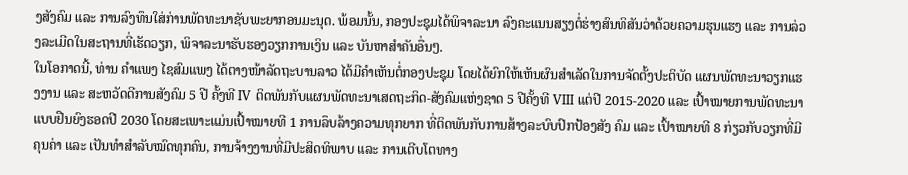ງສັງຄົມ ແລະ ການລົງທຶນໃສ່ກ່ານພັດທະນາຊັບພະຍາກອນມະນຸດ. ພ້ອມນັ້ນ, ກອງປະຊຸມໄດ້ພິຈາລະນາ ລົງຄະແນນສຽງຕໍ່ຮ່າງສົນທິສັນວ່າດ້ວຍຄວາມຮຸນແຮງ ແລະ ການລ່ວງລະເມີດໃນສະຖານທີ່ເຮັດວຽກ, ພິຈາລະນາຮັບຮອງວຽກການເງິນ ແລະ ບັນຫາສຳຄັນອື່ນໆ.
ໃນໂອກາດນີ້, ທ່ານ ຄຳແພງ ໄຊສົມແພງ ໄດ້ຕາງໜ້າລັດຖະບານລາວ ໄດ້ມີຄຳເຫັນຕໍ່ກອງປະຊຸມ ໂດຍໄດ້ຍົກໃຫ້ເຫັນຜົນສຳເລັດໃນການຈັດຕັ້ງປະຕິບັດ ແຜນພັດທະນາວຽກແຮງງານ ແລະ ສະຫວັດດີການສັງຄົມ 5 ປີ ຄັ້ງທີ IV ຕິດພັນກັບແຜນພັດທະນາເສດຖະກິດ-ສັງຄົມແຫ່ງຊາດ 5 ປີຄັ້ງທີ VIII ແຕ່ປີ 2015-2020 ແລະ ເປົ້າໝາຍການພັດທະນາແບບຢືນຍົງຮອດປີ 2030 ໂດຍສະເພາະແມ່ນເປົ້າໝາຍທີ 1 ການລຶບລ້າງຄວາມທຸກຍາກ ທີ່ຕິດພັນກັບການສ້າງລະບົບປົກປ້ອງສັງ ຄົມ ແລະ ເປົ້າໝາຍທີ 8 ກ່ຽວກັບວຽກທີ່ມີຄຸນຄ່າ ແລະ ເປັນທຳສຳລັບໝົດທຸກຄົນ, ການຈ້າງງານທີ່ມີປະສິດທິພາບ ແລະ ການເຕີບໂຕທາງ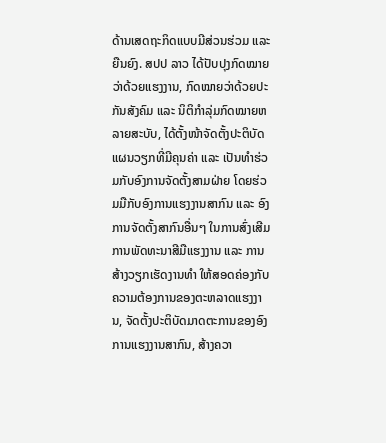ດ້ານເສດຖະກິດແບບມີສ່ວນຮ່ວມ ແລະ ຍືນຍົງ. ສປປ ລາວ ໄດ້ປັບປຸງກົດໝາຍວ່າດ້ວຍແຮງງານ, ກົດໝາຍວ່າດ້ວຍປະກັນສັງຄົມ ແລະ ນິຕິກຳລຸ່ມກົດໝາຍຫລາຍສະບັບ, ໄດ້ຕັ້ງໜ້າຈັດຕັ້ງປະຕິບັດແຜນວຽກທີ່ມີຄຸນຄ່າ ແລະ ເປັນທຳຮ່ວມກັບອົງການຈັດຕັ້ງສາມຝ່າຍ ໂດຍຮ່ວມມືກັບອົງການແຮງງານສາກົນ ແລະ ອົງການຈັດຕັ້ງສາກົນອື່ນໆ ໃນການສົ່ງເສີມການພັດທະນາສີມືແຮງງານ ແລະ ການສ້າງວຽກເຮັດງານທຳ ໃຫ້ສອດຄ່ອງກັບຄວາມຕ້ອງການຂອງຕະຫລາດແຮງງານ, ຈັດຕັ້ງປະຕິບັດມາດຕະການຂອງອົງການແຮງງານສາກົນ, ສ້າງຄວາ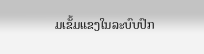ມເຂັ້ມແຂງໃນລະບົບປົກ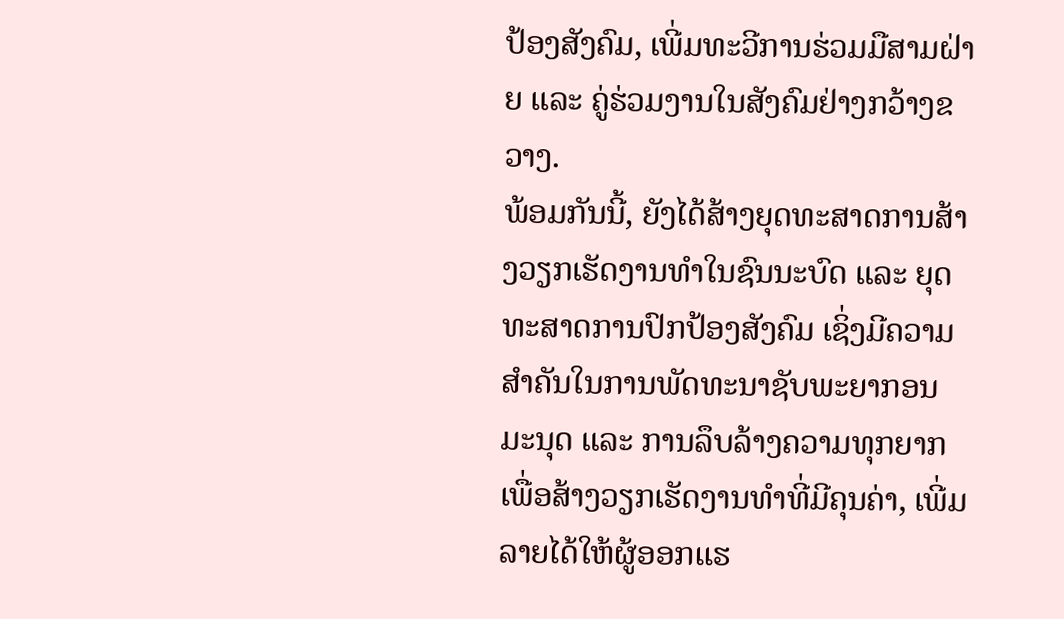ປ້ອງສັງຄົມ, ເພີ່ມທະວີການຮ່ວມມືສາມຝ່າຍ ແລະ ຄູ່ຮ່ວມງານໃນສັງຄົມຢ່າງກວ້າງຂວາງ.
ພ້ອມກັນນີ້, ຍັງໄດ້ສ້າງຍຸດທະສາດການສ້າງວຽກເຮັດງານທຳໃນຊົນນະບົດ ແລະ ຍຸດທະສາດການປົກປ້ອງສັງຄົມ ເຊິ່ງມີຄວາມສຳຄັນໃນການພັດທະນາຊັບພະຍາກອນມະນຸດ ແລະ ການລຶບລ້າງຄວາມທຸກຍາກ ເພື່ອສ້າງວຽກເຮັດງານທຳທີ່ມີຄຸນຄ່າ, ເພີ່ມລາຍໄດ້ໃຫ້ຜູ້ອອກແຮ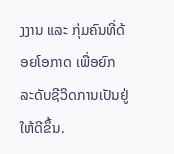ງງານ ແລະ ກຸ່ມຄົນທີ່ດ້ອຍໂອກາດ ເພື່ອຍົກລະດັບຊີວິດການເປັນຢູ່ໃຫ້ດີຂຶ້ນ.